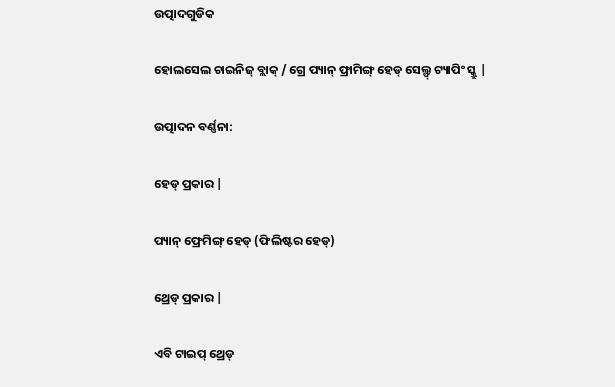ଉତ୍ପାଦଗୁଡିକ

ହୋଲସେଲ ଚାଇନିଜ୍ ବ୍ଲାକ୍ / ଗ୍ରେ ପ୍ୟାନ୍ ଫ୍ରାମିଙ୍ଗ୍ ହେଡ୍ ସେଲ୍ଫ୍ ଟ୍ୟାପିଂ ସ୍କ୍ରୁ |

ଉତ୍ପାଦନ ବର୍ଣ୍ଣନା:

ହେଡ୍ ପ୍ରକାର |

ପ୍ୟାନ୍ ଫ୍ରେମିଙ୍ଗ୍ ହେଡ୍ (ଫିଲିଷ୍ଟର ହେଡ୍)

ଥ୍ରେଡ୍ ପ୍ରକାର |

ଏବି ଟାଇପ୍ ଥ୍ରେଡ୍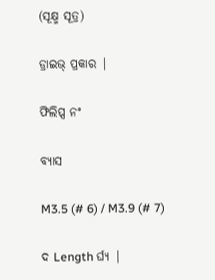(ସୂକ୍ଷ୍ମ ସୂତ୍ର)

ଡ୍ରାଇଭ୍ ପ୍ରକାର |

ଫିଲିପ୍ସ ନଂ

ବ୍ୟାସ

M3.5 (# 6) / M3.9 (# 7)

ଦ Length ର୍ଘ୍ୟ |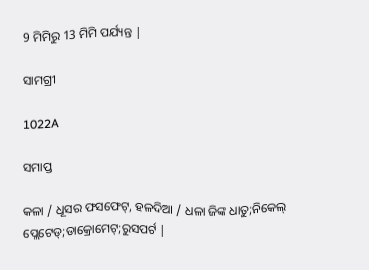9 ମିମିରୁ 13 ମିମି ପର୍ଯ୍ୟନ୍ତ |

ସାମଗ୍ରୀ

1022A

ସମାପ୍ତ

କଳା / ଧୂସର ଫସଫେଟ୍, ହଳଦିଆ / ଧଳା ଜିଙ୍କ ଧାତୁ;ନିକେଲ୍ ପ୍ଲେଟେଡ୍;ଡାକ୍ରୋମେଟ୍;ରୁସପର୍ଟ |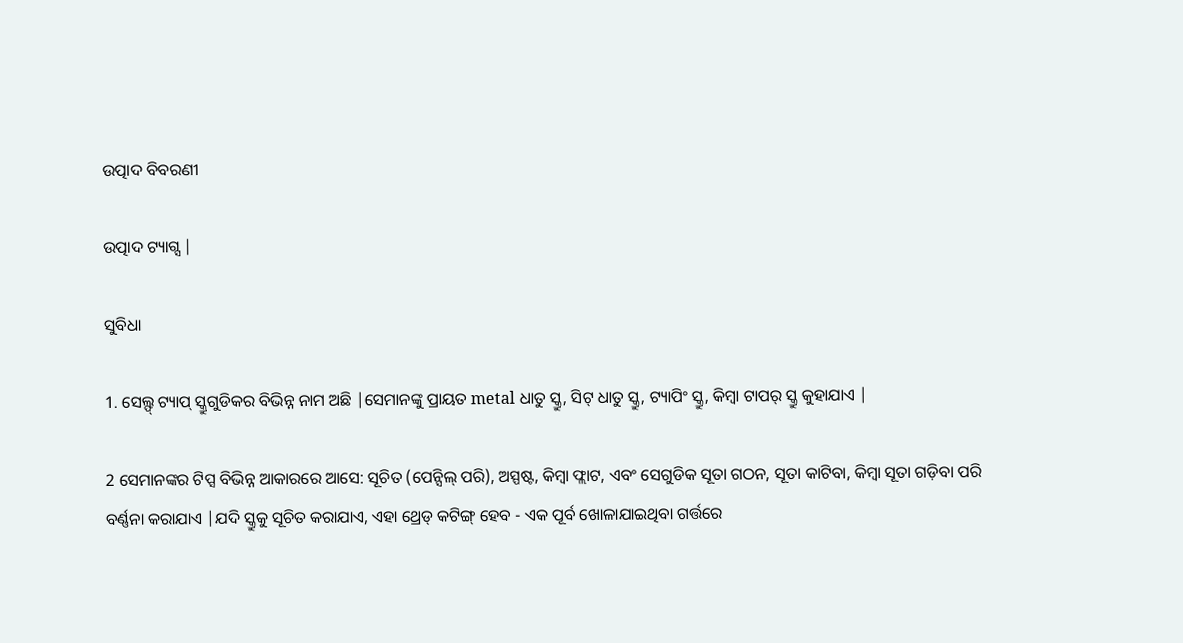ଉତ୍ପାଦ ବିବରଣୀ

ଉତ୍ପାଦ ଟ୍ୟାଗ୍ସ |

ସୁବିଧା

1. ସେଲ୍ଫ୍ ଟ୍ୟାପ୍ ସ୍କ୍ରୁଗୁଡିକର ବିଭିନ୍ନ ନାମ ଅଛି |ସେମାନଙ୍କୁ ପ୍ରାୟତ metal ଧାତୁ ସ୍କ୍ରୁ, ସିଟ୍ ଧାତୁ ସ୍କ୍ରୁ, ଟ୍ୟାପିଂ ସ୍କ୍ରୁ, କିମ୍ବା ଟାପର୍ ସ୍କ୍ରୁ କୁହାଯାଏ |

2 ସେମାନଙ୍କର ଟିପ୍ସ ବିଭିନ୍ନ ଆକାରରେ ଆସେ: ସୂଚିତ (ପେନ୍ସିଲ୍ ପରି), ଅସ୍ପଷ୍ଟ, କିମ୍ବା ଫ୍ଲାଟ, ଏବଂ ସେଗୁଡିକ ସୂତା ଗଠନ, ସୂତା କାଟିବା, କିମ୍ବା ସୂତା ଗଡ଼ିବା ପରି ବର୍ଣ୍ଣନା କରାଯାଏ |ଯଦି ସ୍କ୍ରୁକୁ ସୂଚିତ କରାଯାଏ, ଏହା ଥ୍ରେଡ୍ କଟିଙ୍ଗ୍ ହେବ - ଏକ ପୂର୍ବ ଖୋଳାଯାଇଥିବା ଗର୍ତ୍ତରେ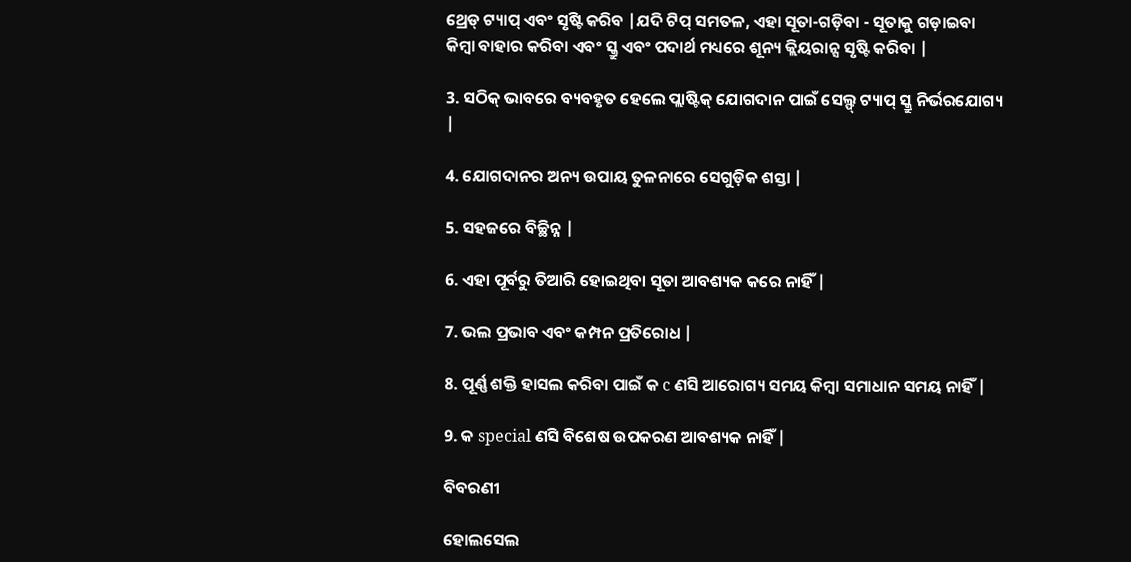ଥ୍ରେଡ୍ ଟ୍ୟାପ୍ ଏବଂ ସୃଷ୍ଟି କରିବ |ଯଦି ଟିପ୍ ସମତଳ, ଏହା ସୂତା-ଗଡ଼ିବା - ସୂତାକୁ ଗଡ଼ାଇବା କିମ୍ବା ବାହାର କରିବା ଏବଂ ସ୍କ୍ରୁ ଏବଂ ପଦାର୍ଥ ମଧ୍ୟରେ ଶୂନ୍ୟ କ୍ଲିୟରାନ୍ସ ସୃଷ୍ଟି କରିବା |

3. ସଠିକ୍ ଭାବରେ ବ୍ୟବହୃତ ହେଲେ ପ୍ଲାଷ୍ଟିକ୍ ଯୋଗଦାନ ପାଇଁ ସେଲ୍ଫ୍ ଟ୍ୟାପ୍ ସ୍କ୍ରୁ ନିର୍ଭରଯୋଗ୍ୟ |

4. ଯୋଗଦାନର ଅନ୍ୟ ଉପାୟ ତୁଳନାରେ ସେଗୁଡ଼ିକ ଶସ୍ତା |

5. ସହଜରେ ବିଚ୍ଛିନ୍ନ |

6. ଏହା ପୂର୍ବରୁ ତିଆରି ହୋଇଥିବା ସୂତା ଆବଶ୍ୟକ କରେ ନାହିଁ |

7. ଭଲ ପ୍ରଭାବ ଏବଂ କମ୍ପନ ପ୍ରତିରୋଧ |

8. ପୂର୍ଣ୍ଣ ଶକ୍ତି ହାସଲ କରିବା ପାଇଁ କ c ଣସି ଆରୋଗ୍ୟ ସମୟ କିମ୍ବା ସମାଧାନ ସମୟ ନାହିଁ |

9. କ special ଣସି ବିଶେଷ ଉପକରଣ ଆବଶ୍ୟକ ନାହିଁ |

ବିବରଣୀ

ହୋଲସେଲ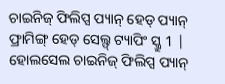ଚାଇନିଜ୍ ଫିଲିପ୍ସ ପ୍ୟାନ୍ ହେଡ୍ ପ୍ୟାନ୍ ଫ୍ରାମିଙ୍ଗ୍ ହେଡ୍ ସେଲ୍ଫ୍ ଟ୍ୟାପିଂ ସ୍କ୍ରୁ 1 |
ହୋଲସେଲ ଚାଇନିଜ୍ ଫିଲିପ୍ସ ପ୍ୟାନ୍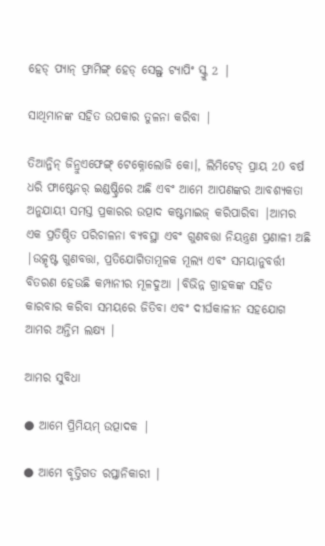ହେଡ୍ ପ୍ୟାନ୍ ଫ୍ରାମିଙ୍ଗ୍ ହେଡ୍ ସେଲ୍ଫ୍ ଟ୍ୟାପିଂ ସ୍କ୍ରୁ 2 |

ସାଥିମାନଙ୍କ ସହିତ ଉପକାର ତୁଳନା କରିବା |

ତିଆନ୍ଜିନ୍ ଜିନ୍ରୁଏଫେଙ୍ଗ୍ ଟେକ୍ନୋଲୋଜି କୋ।, ଲିମିଟେଡ୍ ପ୍ରାୟ 20 ବର୍ଷ ଧରି ଫାଷ୍ଟେନର୍ ଇଣ୍ଡଷ୍ଟ୍ରିରେ ଅଛି ଏବଂ ଆମେ ଆପଣଙ୍କର ଆବଶ୍ୟକତା ଅନୁଯାୟୀ ସମସ୍ତ ପ୍ରକାରର ଉତ୍ପାଦ କଷ୍ଟମାଇଜ୍ କରିପାରିବା |ଆମର ଏକ ପ୍ରତିଷ୍ଠିତ ପରିଚାଳନା ବ୍ୟବସ୍ଥା ଏବଂ ଗୁଣବତ୍ତା ନିୟନ୍ତ୍ରଣ ପ୍ରଣାଳୀ ଅଛି |ଉତ୍କୃଷ୍ଟ ଗୁଣବତ୍ତା, ପ୍ରତିଯୋଗିତାମୂଳକ ମୂଲ୍ୟ ଏବଂ ସମୟାନୁବର୍ତ୍ତୀ ବିତରଣ ହେଉଛି କମ୍ପାନୀର ମୂଳଦୁଆ |ବିଭିନ୍ନ ଗ୍ରାହକଙ୍କ ସହିତ କାରବାର କରିବା ସମୟରେ ଜିତିବା ଏବଂ ଦୀର୍ଘକାଳୀନ ସହଯୋଗ ଆମର ଅନ୍ତିମ ଲକ୍ଷ୍ୟ |

ଆମର ସୁବିଧା

● ଆମେ ପ୍ରିମିୟମ୍ ଉତ୍ପାଦକ |

● ଆମେ ବୃତ୍ତିଗତ ରପ୍ତାନିକାରୀ |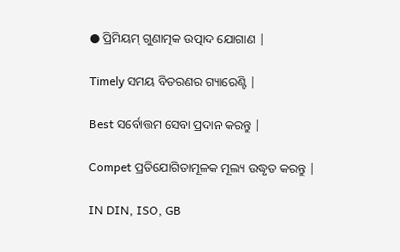● ପ୍ରିମିୟମ୍ ଗୁଣାତ୍ମକ ଉତ୍ପାଦ ଯୋଗାଣ |

Timely ସମୟ ବିତରଣର ଗ୍ୟାରେଣ୍ଟି |

Best ସର୍ବୋତ୍ତମ ସେବା ପ୍ରଦାନ କରନ୍ତୁ |

Compet ପ୍ରତିଯୋଗିତାମୂଳକ ମୂଲ୍ୟ ଉଦ୍ଧୃତ କରନ୍ତୁ |

IN DIN, ISO, GB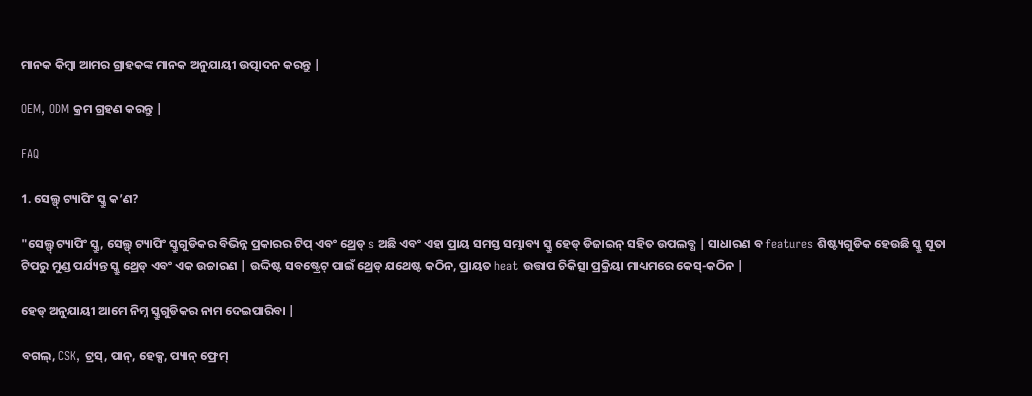ମାନକ କିମ୍ବା ଆମର ଗ୍ରାହକଙ୍କ ମାନକ ଅନୁଯାୟୀ ଉତ୍ପାଦନ କରନ୍ତୁ |

OEM, ODM କ୍ରମ ଗ୍ରହଣ କରନ୍ତୁ |

FAQ

1. ସେଲ୍ଫ୍ ଟ୍ୟାପିଂ ସ୍କ୍ରୁ କ’ଣ?

"ସେଲ୍ଫ୍ ଟ୍ୟାପିଂ ସ୍କ୍ରୁ, ସେଲ୍ଫ୍ ଟ୍ୟାପିଂ ସ୍କ୍ରୁଗୁଡିକର ବିଭିନ୍ନ ପ୍ରକାରର ଟିପ୍ ଏବଂ ଥ୍ରେଡ୍ s ଅଛି ଏବଂ ଏହା ପ୍ରାୟ ସମସ୍ତ ସମ୍ଭାବ୍ୟ ସ୍କ୍ରୁ ହେଡ୍ ଡିଜାଇନ୍ ସହିତ ଉପଲବ୍ଧ | ସାଧାରଣ ବ features ଶିଷ୍ଟ୍ୟଗୁଡିକ ହେଉଛି ସ୍କ୍ରୁ ସୂତା ଟିପରୁ ମୁଣ୍ଡ ପର୍ଯ୍ୟନ୍ତ ସ୍କ୍ରୁ ଥ୍ରେଡ୍ ଏବଂ ଏକ ଉଚ୍ଚାରଣ | ଉଦ୍ଦିଷ୍ଟ ସବଷ୍ଟ୍ରେଟ୍ ପାଇଁ ଥ୍ରେଡ୍ ଯଥେଷ୍ଟ କଠିନ, ପ୍ରାୟତ heat ଉତ୍ତାପ ଚିକିତ୍ସା ପ୍ରକ୍ରିୟା ମାଧ୍ୟମରେ କେସ୍-କଠିନ |

ହେଡ୍ ଅନୁଯାୟୀ ଆମେ ନିମ୍ନ ସ୍କ୍ରୁଗୁଡିକର ନାମ ଦେଇପାରିବା |

ବଗଲ୍, CSK, ଟ୍ରସ୍, ପାନ୍, ହେକ୍ସ, ପ୍ୟାନ୍ ଫ୍ରେମ୍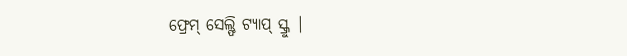ଫ୍ରେମ୍ ସେଲ୍ଫି ଟ୍ୟାପ୍ ସ୍କ୍ରୁ |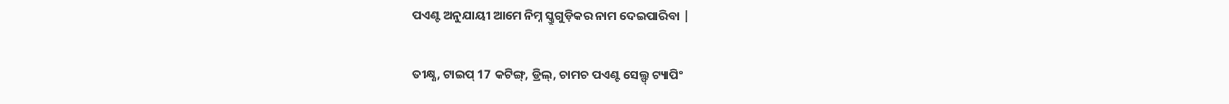ପଏଣ୍ଟ ଅନୁଯାୟୀ ଆମେ ନିମ୍ନ ସ୍କ୍ରୁଗୁଡ଼ିକର ନାମ ଦେଇପାରିବା |

ତୀକ୍ଷ୍ଣ, ଟାଇପ୍ 17 କଟିଙ୍ଗ୍, ଡ୍ରିଲ୍, ଚାମଚ ପଏଣ୍ଟ ସେଲ୍ଫ୍ ଟ୍ୟାପିଂ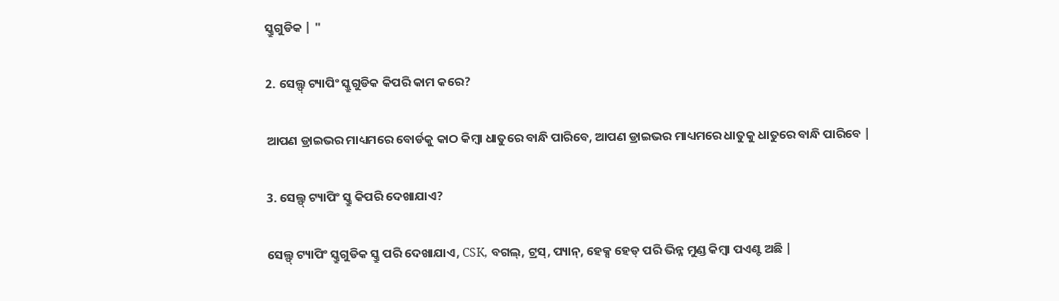ସ୍କ୍ରୁଗୁଡିକ | "

2. ସେଲ୍ଫ୍ ଟ୍ୟାପିଂ ସ୍କ୍ରୁଗୁଡିକ କିପରି କାମ କରେ?

ଆପଣ ଡ୍ରାଇଭର ମାଧ୍ୟମରେ ବୋର୍ଡକୁ କାଠ କିମ୍ବା ଧାତୁରେ ବାନ୍ଧି ପାରିବେ, ଆପଣ ଡ୍ରାଇଭର ମାଧ୍ୟମରେ ଧାତୁକୁ ଧାତୁରେ ବାନ୍ଧି ପାରିବେ |

3. ସେଲ୍ଫ୍ ଟ୍ୟାପିଂ ସ୍କ୍ରୁ କିପରି ଦେଖାଯାଏ?

ସେଲ୍ଫ୍ ଟ୍ୟାପିଂ ସ୍କ୍ରୁଗୁଡିକ ସ୍କ୍ରୁ ପରି ଦେଖାଯାଏ, CSK, ବଗଲ୍, ଟ୍ରସ୍, ପ୍ୟାନ୍, ହେକ୍ସ ହେଡ୍ ପରି ଭିନ୍ନ ମୁଣ୍ଡ କିମ୍ବା ପଏଣ୍ଟ ଅଛି |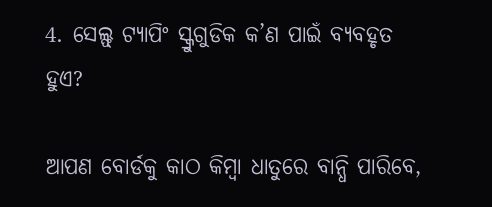4. ସେଲ୍ଫ୍ ଟ୍ୟାପିଂ ସ୍କ୍ରୁଗୁଡିକ କ’ଣ ପାଇଁ ବ୍ୟବହୃତ ହୁଏ?

ଆପଣ ବୋର୍ଡକୁ କାଠ କିମ୍ବା ଧାତୁରେ ବାନ୍ଧି ପାରିବେ,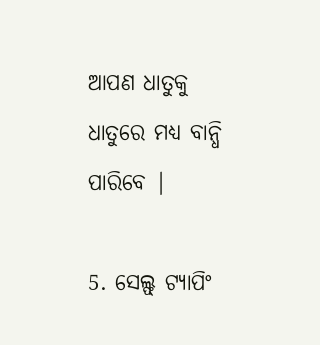ଆପଣ ଧାତୁକୁ ଧାତୁରେ ମଧ୍ୟ ବାନ୍ଧି ପାରିବେ |

5. ସେଲ୍ଫ୍ ଟ୍ୟାପିଂ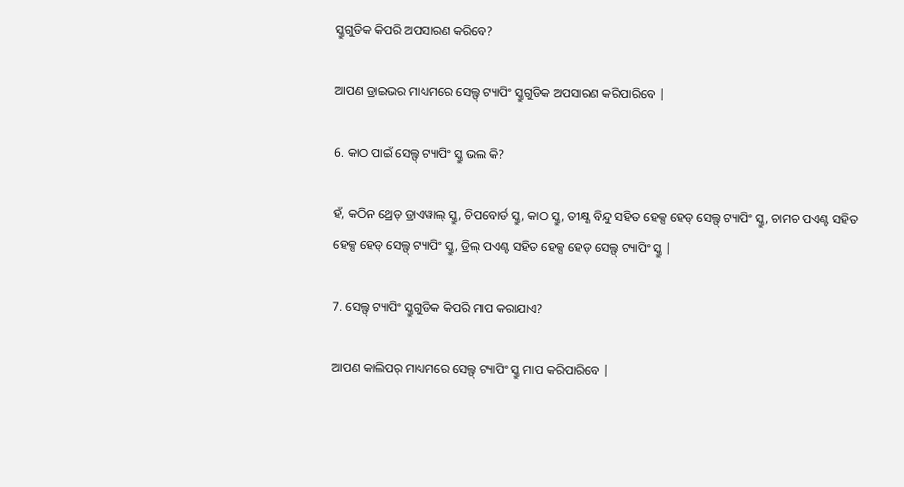ସ୍କ୍ରୁଗୁଡିକ କିପରି ଅପସାରଣ କରିବେ?

ଆପଣ ଡ୍ରାଇଭର ମାଧ୍ୟମରେ ସେଲ୍ଫ୍ ଟ୍ୟାପିଂ ସ୍କ୍ରୁଗୁଡିକ ଅପସାରଣ କରିପାରିବେ |

6. କାଠ ପାଇଁ ସେଲ୍ଫ୍ ଟ୍ୟାପିଂ ସ୍କ୍ରୁ ଭଲ କି?

ହଁ, କଠିନ ଥ୍ରେଡ୍ ଡ୍ରାଏୱାଲ୍ ସ୍କ୍ରୁ, ଚିପବୋର୍ଡ ସ୍କ୍ରୁ, କାଠ ସ୍କ୍ରୁ, ତୀକ୍ଷ୍ଣ ବିନ୍ଦୁ ସହିତ ହେକ୍ସ ହେଡ୍ ସେଲ୍ଫ୍ ଟ୍ୟାପିଂ ସ୍କ୍ରୁ, ଚାମଚ ପଏଣ୍ଟ ସହିତ ହେକ୍ସ ହେଡ୍ ସେଲ୍ଫ୍ ଟ୍ୟାପିଂ ସ୍କ୍ରୁ, ଡ୍ରିଲ୍ ପଏଣ୍ଟ ସହିତ ହେକ୍ସ ହେଡ୍ ସେଲ୍ଫ୍ ଟ୍ୟାପିଂ ସ୍କ୍ରୁ |

7. ସେଲ୍ଫ୍ ଟ୍ୟାପିଂ ସ୍କ୍ରୁଗୁଡିକ କିପରି ମାପ କରାଯାଏ?

ଆପଣ କାଲିପର୍ ମାଧ୍ୟମରେ ସେଲ୍ଫ୍ ଟ୍ୟାପିଂ ସ୍କ୍ରୁ ମାପ କରିପାରିବେ |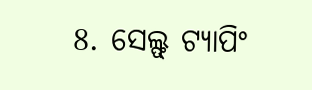8. ସେଲ୍ଫ୍ ଟ୍ୟାପିଂ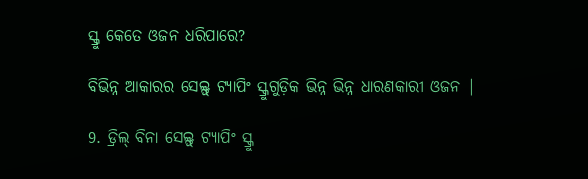ସ୍କ୍ରୁ କେତେ ଓଜନ ଧରିପାରେ?

ବିଭିନ୍ନ ଆକାରର ସେଲ୍ଫ୍ ଟ୍ୟାପିଂ ସ୍କ୍ରୁଗୁଡ଼ିକ ଭିନ୍ନ ଭିନ୍ନ ଧାରଣକାରୀ ଓଜନ |

9. ଡ୍ରିଲ୍ ବିନା ସେଲ୍ଫ୍ ଟ୍ୟାପିଂ ସ୍କ୍ରୁ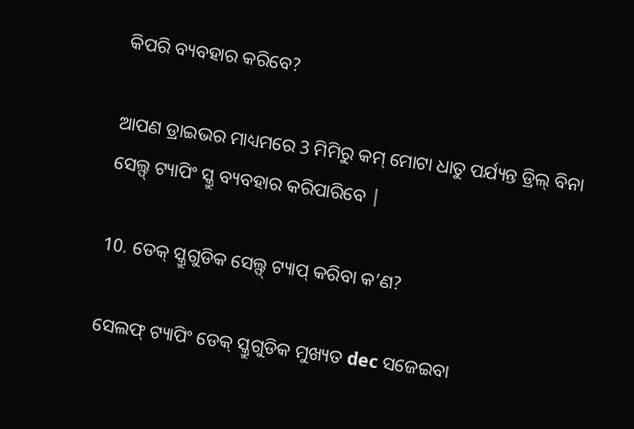କିପରି ବ୍ୟବହାର କରିବେ?

ଆପଣ ଡ୍ରାଇଭର ମାଧ୍ୟମରେ 3 ମିମିରୁ କମ୍ ମୋଟା ଧାତୁ ପର୍ଯ୍ୟନ୍ତ ଡ୍ରିଲ୍ ବିନା ସେଲ୍ଫ୍ ଟ୍ୟାପିଂ ସ୍କ୍ରୁ ବ୍ୟବହାର କରିପାରିବେ |

10. ଡେକ୍ ସ୍କ୍ରୁଗୁଡିକ ସେଲ୍ଫ୍ ଟ୍ୟାପ୍ କରିବା କ’ଣ?

ସେଲଫ୍ ଟ୍ୟାପିଂ ଡେକ୍ ସ୍କ୍ରୁଗୁଡିକ ମୁଖ୍ୟତ dec ସଜେଇବା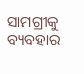ସାମଗ୍ରୀକୁ ବ୍ୟବହାର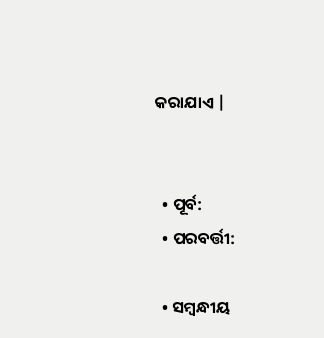କରାଯାଏ |


  • ପୂର୍ବ:
  • ପରବର୍ତ୍ତୀ:

  • ସମ୍ବନ୍ଧୀୟ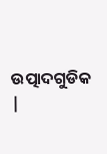ଉତ୍ପାଦଗୁଡିକ |